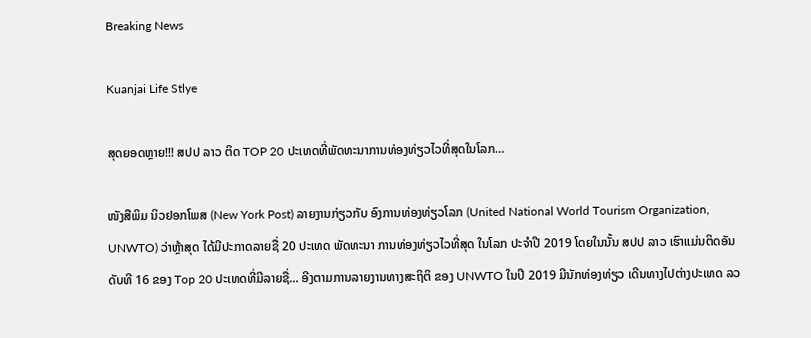Breaking News

Kuanjai Life Stlye

ສຸດຍອດຫຼາຍ!!! ສປປ ລາວ ຕິດ TOP 20 ປະເທດທີ່ພັດທະນາການທ່ອງທ່ຽວໄວທີ່ສຸດໃນໂລກ…

ໜັງສືພິມ ນິວຢອກໂພສ (New York Post) ລາຍງານກ່ຽວກັບ ອົງການທ່ອງທ່ຽວໂລກ (United National World Tourism Organization, UNWTO) ວ່າຫຼ້າສຸດ ໄດ້ມີປະກາດລາຍຊື່ 20 ປະເທດ ພັດທະນາ ການທ່ອງທ່ຽວໄວທີ່ສຸດ ໃນໂລກ ປະຈໍາປີ 2019 ໂດຍໃນນັ້ນ ສປປ ລາວ ເຮົາແມ່ນຕິດອັນດັບທີ 16 ຂອງ Top 20 ປະເທດທີ່ມີລາຍຊື່... ອີງຕາມການລາຍງານທາງສະຖິຕິ ຂອງ UNWTO ໃນປີ 2019 ມີນັກທ່ອງທ່ຽວ ເດີນທາງໄປຕ່າງປະເທດ ລວ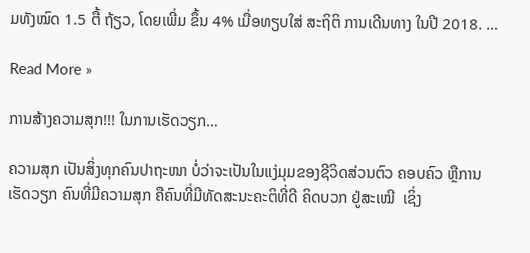ມທັງໝົດ 1.5 ຕື້ ຖ້ຽວ, ໂດຍເພີ່ມ ຂຶ້ນ 4% ເມື່ອທຽບໃສ່ ສະຖິຕິ ການເດີນທາງ ໃນປີ 2018. …

Read More »

ການສ້າງຄວາມສຸກ!!! ໃນການເຮັດວຽກ…

ຄວາມສຸກ ເປັນສິ່ງທຸກຄົນປາຖະໜາ ບໍ່ວ່າຈະເປັນໃນແງ່ມຸມຂອງຊີວິດສ່ວນຕົວ ຄອບຄົວ ຫຼືການເຮັດວຽກ ຄົນທີ່ມີຄວາມສຸກ ຄືຄົນທີ່ມີທັດສະນະຄະຕິທີ່ດີ ຄິດບວກ ຢູ່ສະເໝີ  ເຊິ່ງ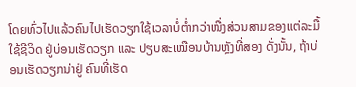ໂດຍທົ່ວໄປແລ້ວຄົນໄປເຮັດວຽກໃຊ້ເວລາບໍ່ຕໍ່າກວ່າໜື່ງສ່ວນສາມຂອງແຕ່ລະມື້ ໃຊ້ຊີວິດ ຢູ່ບ່ອນເຮັດວຽກ ແລະ ປຽບສະເໝືອນບ້ານຫຼັງທີ່ສອງ ດັ່ງນັ້ນ, ຖ້າບ່ອນເຮັດວຽກນ່າຢູ່ ຄົນທີ່ເຮັດ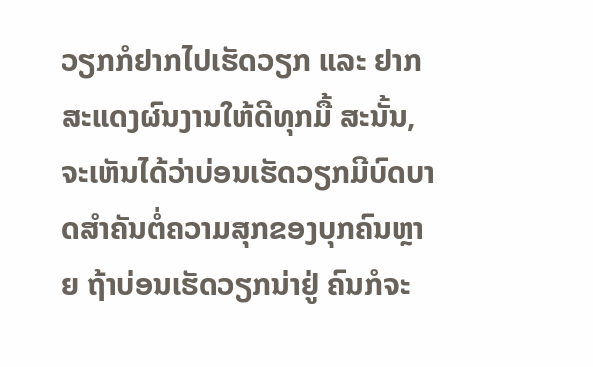ວຽກກໍຢາກໄປເຮັດວຽກ ແລະ ຢາກສະແດງຜົນງານໃຫ້ດີທຸກມື້ ສະນັ້ນ, ຈະເຫັນໄດ້ວ່າບ່ອນເຮັດວຽກມີບົດບາດສໍາຄັນຕໍ່ຄວາມສຸກຂອງບຸກຄົນຫຼາຍ ຖ້າບ່ອນເຮັດວຽກນ່າຢູ່ ຄົນກໍຈະ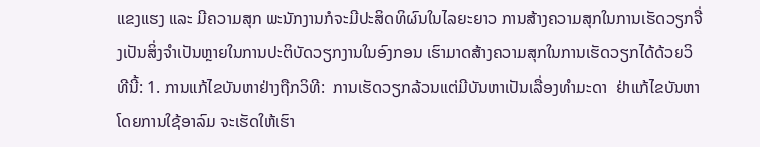ແຂງແຮງ ແລະ ມີຄວາມສຸກ ພະນັກງານກໍຈະມີປະສິດທິຜົນໃນໄລຍະຍາວ ການສ້າງຄວາມສຸກໃນການເຮັດວຽກຈື່ງເປັນສິ່ງຈໍາເປັນຫຼາຍໃນການປະຕິບັດວຽກງານໃນອົງກອນ ເຮົາມາດສ້າງຄວາມສຸກໃນການເຮັດວຽກໄດ້ດ້ວຍວິທີນີ້: 1. ການແກ້ໄຂບັນຫາຢ່າງຖືກວິທີ:  ການເຮັດວຽກລ້ວນແຕ່ມີບັນຫາເປັນເລື່ອງທໍາມະດາ  ຢ່າແກ້ໄຂບັນຫາໂດຍການໃຊ້ອາລົມ ຈະເຮັດໃຫ້ເຮົາ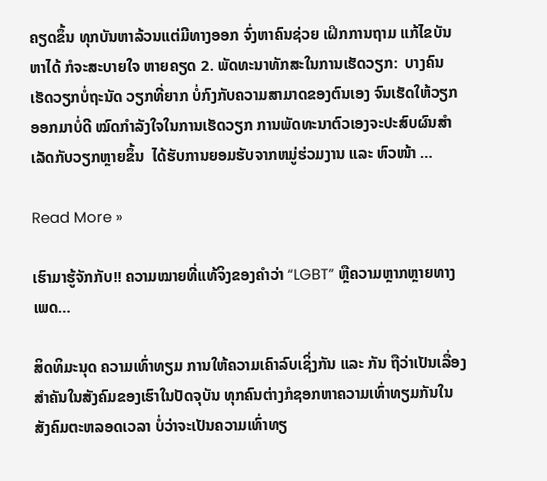ຄຽດຂຶ້ນ ທຸກບັນຫາລ້ວນແຕ່ມີທາງອອກ ຈົ່ງຫາຄົນຊ່ວຍ ເຝິກການຖາມ ແກ້ໄຂບັນຫາໄດ້ ກໍຈະສະບາຍໃຈ ຫາຍຄຽດ 2. ພັດທະນາທັກສະໃນການເຮັດວຽກ:  ບາງຄົນເຮັດວຽກບໍ່ຖະນັດ ວຽກທີ່ຍາກ ບໍ່ກົງກັບຄວາມສາມາດຂອງຕົນເອງ ຈົນເຮັດໃຫ້ວຽກອອກມາບໍ່ດີ ໝົດກຳລັງໃຈໃນການເຮັດວຽກ ການພັດທະນາຕົວເອງຈະປະສົບຜົນສໍາເລັດກັບວຽກຫຼາຍຂຶ້ນ  ໄດ້ຮັບການຍອມຮັບຈາກຫມູ່ຮ່ວມງານ ແລະ ຫົວໜ້າ …

Read More »

ເຮົາມາຮູ້ຈັກກັບ!! ຄວາມໝາຍທີ່ແທ້ຈິງຂອງຄໍາວ່າ “LGBT” ຫຼືຄວາມຫຼາກຫຼາຍທາງເພດ…

ສິດທິມະນຸດ ຄວາມເທົ່າທຽມ ການໃຫ້ຄວາມເຄົາລົບເຊິ່ງກັນ ແລະ ກັນ ຖືວ່າເປັນເລື່ອງສໍາຄັນໃນສັງຄົມຂອງເຮົາໃນປັດຈຸບັນ ທຸກຄົນຕ່າງກໍຊອກຫາຄວາມເທົ່າທຽມກັນໃນສັງຄົມຕະຫລອດເວລາ ບໍ່ວ່າຈະເປັນຄວາມເທົ່າທຽ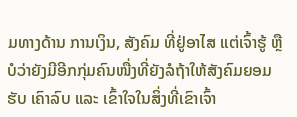ມທາງດ້ານ ການເງິນ, ສັງຄົມ ທີ່ຢູ່ອາໄສ ແຕ່ເຈົ້າຮູ້ ຫຼືບໍວ່າຍັງມີອີກກຸ່ມຄົນໜື່ງທີ່ຍັງລໍຖ້າໃຫ້ສັງຄົມຍອມຮັບ ເຄົາລົບ ແລະ ເຂົ້າໃຈໃນສິ່ງທີ່ເຂົາເຈົ້າ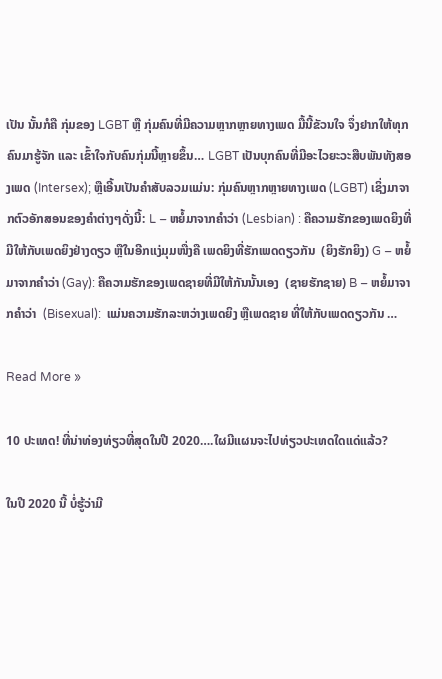ເປັນ ນັ້ນກໍຄື ກຸ່ມຂອງ LGBT ຫຼື ກຸ່ມຄົນທີ່ມີຄວາມຫຼາກຫຼາຍທາງເພດ ມື້ນີ້ຂັວນໃຈ ຈຶ່ງຢາກໃຫ້ທຸກຄົນມາຮູ້ຈັກ ແລະ ເຂົ້າໃຈກັບຄົນກຸ່ມນີ້ຫຼາຍຂຶ້ນ… LGBT ເປັນບຸກຄົນທີ່ມີອະໄວຍະວະສືບພັນທັງສອງເພດ (Intersex); ຫຼືເອີ້ນເປັນຄໍາສັບລວມແມ່ນ: ກຸ່ມຄົນຫຼາກຫຼາຍທາງເພດ (LGBT) ເຊິ່ງມາຈາກຕົວອັກສອນຂອງຄໍາຕ່າງໆດັ່ງນີ້: L – ຫຍໍ້ມາຈາກຄໍາວ່າ (Lesbian) : ຄືຄວາມຮັກຂອງເພດຍິງທີ່ມີໃຫ້ກັບເພດຍິງຢ່າງດຽວ ຫຼືໃນອີກແງ່ມຸມໜື່ງຄື ເພດຍິງທີ່ຮັກເພດດຽວກັນ  (ຍິງຮັກຍິງ) G – ຫຍໍ້ມາຈາກຄໍາວ່າ (Gay): ຄືຄວາມຮັກຂອງເພດຊາຍທີ່ມີໃຫ້ກັນນັ້ນເອງ  (ຊາຍຮັກຊາຍ) B – ຫຍໍ້ມາຈາກຄໍາວ່າ  (Bisexual):  ແມ່ນຄວາມຮັກລະຫວ່າງເພດຍິງ ຫຼືເພດຊາຍ ທີ່ໃຫ້ກັບເພດດຽວກັນ …

Read More »

10 ປະເທດ! ທີ່ນ່າທ່ອງທ່ຽວທີ່ສຸດໃນປີ 2020….ໃຜມີແຜນຈະໄປທ່ຽວປະເທດໃດແດ່ແລ້ວ?

ໃນປີ 2020 ນີ້ ບໍ່ຮູ້ວ່າມີ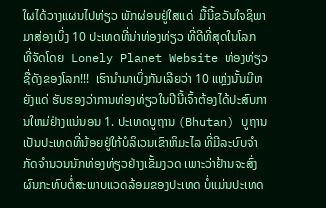ໃຜໄດ້ວາງແຜນໄປທ່ຽວ ພັກຜ່ອນຢູ່ໃສແດ່  ມື້ນີ້ຂວັນໃຈຊິພາມາສ່ອງເບິ່ງ 10 ປະເທດທີ່ນ່າທ່ອງທ່ຽວ ທີ່ດີທີ່ສຸດໃນໂລກ ທີ່ຈັດໂດຍ  Lonely Planet Website ທ່ອງທ່ຽວຊື່ດັງຂອງໂລກ!!!  ເຮົານໍາມາເບິ່ງກັນເລີຍວ່າ 10 ແຫຼ່ງນັ້ນມີຫຍັງແດ່ ຮັບຮອງວ່າການທ່ອງທ່ຽວໃນປີນີ້ເຈົ້າຕ້ອງໄດ້ປະສົບການໃຫມ່ຢ່າງແນ່ນອນ 1. ປະເທດບູຖານ (Bhutan) ບູຖານເປັນປະເທດທີ່ນ້ອຍຢູ່ໃກ້ບໍລິເວນເຂົາຫິມະໄລ ທີ່ມີລະບົບຈໍາກັດຈໍານວນນັກທ່ອງທ່ຽວຢ່າງເຂັ້ມງວດ ເພາະວ່າຢ້ານຈະສົ່ງຜົນກະທົບຕໍ່ສະພາບແວດລ້ອມຂອງປະເທດ ບໍ່ແມ່ນປະເທດ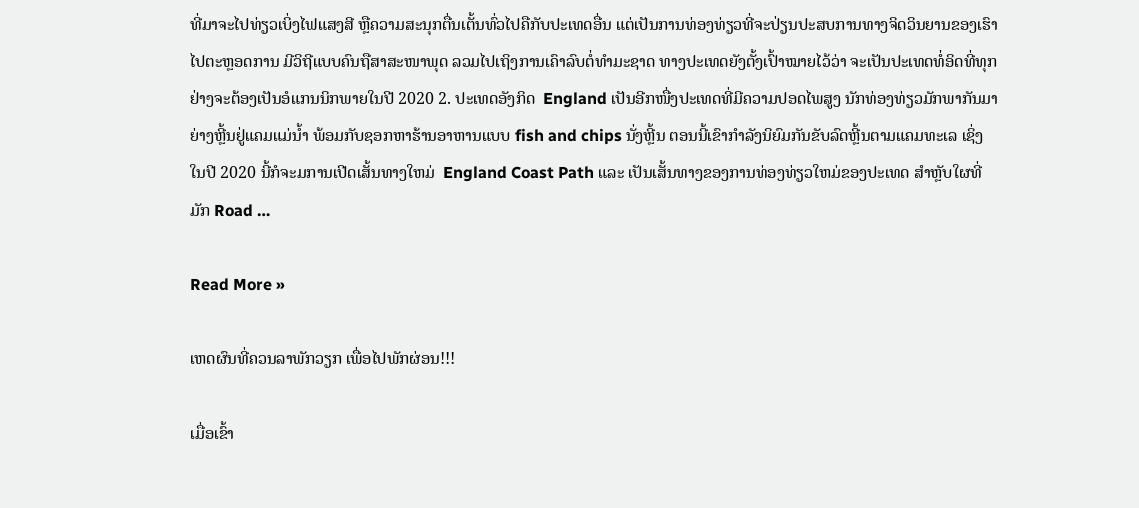ທີ່ມາຈະໄປທ່ຽວເບິ່ງໄຟແສງສີ ຫຼືຄວາມສະນຸກຕື່ນເຕັ້ນທົ່ວໄປຄືກັບປະເທດອື່ນ ແຕ່ເປັນການທ່ອງທ່ຽວທີ່ຈະປ່ຽນປະສບການທາງຈິດວິນຍານຂອງເຮົາໄປຕະຫຼອດການ ມີວິຖີແບບຄົນຖືສາສະໜາພຸດ ລວມໄປເຖິງການເຄົາລົບຕໍ່ທໍາມະຊາດ ທາງປະເທດຍັງຕັ້ງເປົ້າໝາຍໄວ້ວ່າ ຈະເປັນປະເທດທໍ່ອິດທີ່ທຸກຢ່າງຈະຕ້ອງເປັນອໍແກນນິກພາຍໃນປີ 2020 2. ປະເທດອັງກິດ  England ເປັນອີກໜື່ງປະເທດທີ່ມີຄວາມປອດໄພສູງ ນັກທ່ອງທ່ຽວມັກພາກັນມາຍ່າງຫຼີ້ນຢູ່ແຄມແມ່ນໍ້າ ພ້ອມກັບຊອກຫາຮ້ານອາຫານແບບ fish and chips ນັ່ງຫຼີ້ນ ຕອນນີ້ເຂົາກຳລັງນິຍົມກັນຂັບລົດຫຼີ້ນຕາມແຄມທະເລ ເຊິ່ງໃນປີ 2020 ນີ້ກໍຈະມການເປີດເສັ້ນທາງໃຫມ່  England Coast Path ແລະ ເປັນເສັ້ນທາງຂອງການທ່ອງທ່ຽວໃຫມ່ຂອງປະເທດ ສໍາຫຼັບໃຜທີ່ມັກ Road …

Read More »

ເຫດຜົນທີ່ຄວນລາພັກວຽກ ເພື່ອໄປພັກຜ່ອນ!!!

ເມື່ອເຂົ້າ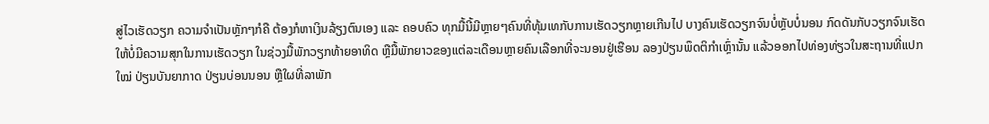ສູ່ໄວເຮັດວຽກ ຄວາມຈໍາເປັນຫຼັກໆກໍຄື ຕ້ອງກໍຫາເງິນລ້ຽງຕົນເອງ ແລະ ຄອບຄົວ ທຸກມື້ນີ້ມີຫຼາຍໆຄົນທີ່ທຸ້ມເທກັບການເຮັດວຽກຫຼາຍເກີນໄປ ບາງຄົນເຮັດວຽກຈົນບໍ່ຫຼັບບໍ່ນອນ ກົດດັນກັບວຽກຈົນເຮັດໃຫ້ບໍ່ມີຄວາມສຸກໃນການເຮັດວຽກ ໃນຊ່ວງມື້ພັກວຽກທ້າຍອາທິດ ຫຼືມື້ພັກຍາວຂອງແຕ່ລະເດືອນຫຼາຍຄົນເລືອກທີ່ຈະນອນຢູ່ເຮືອນ ລອງປ່ຽນພຶດຕິກຳເຫຼົ່ານັ້ນ ແລ້ວອອກໄປທ່ອງທ່ຽວໃນສະຖານທີ່ແປກໃໝ່ ປ່ຽນບັນຍາກາດ ປ່ຽນບ່ອນນອນ ຫຼືໃຜທີ່ລາພັກ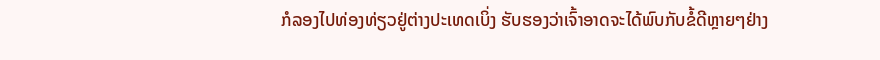ກໍລອງໄປທ່ອງທ່ຽວຢູ່ຕ່າງປະເທດເບິ່ງ ຮັບຮອງວ່າເຈົ້າອາດຈະໄດ້ພົບກັບຂໍ້ດີຫຼາຍໆຢ່າງ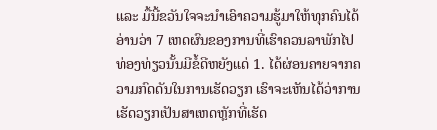ແລະ ມື້ນີ້ຂວັນໃຈຈະນໍາເອົາຄວາມຮູ້ມາໃຫ້ທຸກຄົນໄດ້ອ່ານວ່າ 7 ເຫດຜົນຂອງການທີ່ເຮົາຄວນລາພັກໄປທ່ອງທ່ຽວນັ້ນມີຂໍ້ດີຫຍັງແດ່ 1. ໄດ້ຜ່ອນຄາຍຈາກຄວາມກົດດັນໃນການເຮັດວຽກ ເຮົາຈະເຫັນໄດ້ວ່າການເຮັດວຽກເປັນສາເຫດຫຼັກທີ່ເຮັດ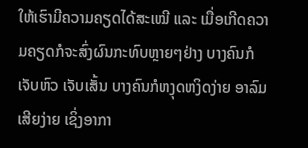ໃຫ້ເຮົາມີຄວາມຄຽດໄດ້ສະເໝີ ແລະ ເມື່ອເກີດຄວາມຄຽດກໍຈະສົ່ງຜົນກະທົບຫຼາຍໆຢ່າງ ບາງຄົນກໍເຈັບຫົວ ເຈັບເສັ້ນ ບາງຄົນກໍຫງຸດຫງິດງ່າຍ ອາລົມເສີຍງ່າຍ ເຊິ່ງອາກາ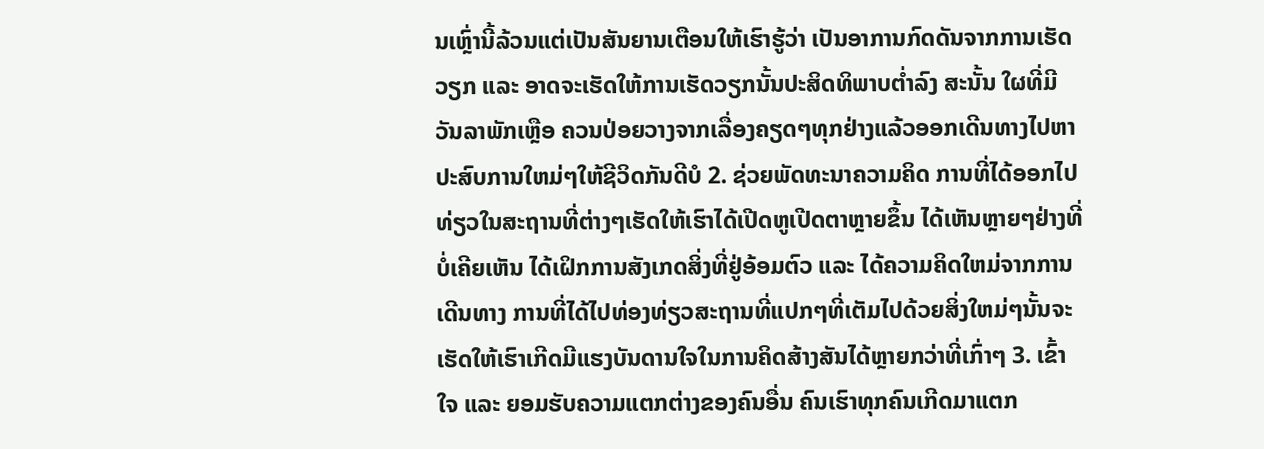ນເຫຼົ່ານີ້ລ້ວນແຕ່ເປັນສັນຍານເຕືອນໃຫ້ເຮົາຮູ້ວ່າ ເປັນອາການກົດດັນຈາກການເຮັດວຽກ ແລະ ອາດຈະເຮັດໃຫ້ການເຮັດວຽກນັ້ນປະສິດທິພາບຕໍ່າລົງ ສະນັ້ນ ໃຜທີ່ມີວັນລາພັກເຫຼືອ ຄວນປ່ອຍວາງຈາກເລື່ອງຄຽດໆທຸກຢ່າງແລ້ວອອກເດີນທາງໄປຫາປະສົບການໃຫມ່ໆໃຫ້ຊີວິດກັນດີບໍ 2. ຊ່ວຍພັດທະນາຄວາມຄິດ ການທີ່ໄດ້ອອກໄປທ່ຽວໃນສະຖານທີ່ຕ່າງໆເຮັດໃຫ້ເຮົາໄດ້ເປີດຫູເປີດຕາຫຼາຍຂຶ້ນ ໄດ້ເຫັນຫຼາຍໆຢ່າງທີ່ບໍ່ເຄີຍເຫັນ ໄດ້ເຝິກການສັງເກດສິ່ງທີ່ຢູ່ອ້ອມຕົວ ແລະ ໄດ້ຄວາມຄິດໃຫມ່ຈາກການເດີນທາງ ການທີ່ໄດ້ໄປທ່ອງທ່ຽວສະຖານທີ່ແປກໆທີ່ເຕັມໄປດ້ວຍສິ່ງໃຫມ່ໆນັ້ນຈະເຮັດໃຫ້ເຮົາເກີດມີແຮງບັນດານໃຈໃນການຄິດສ້າງສັນໄດ້ຫຼາຍກວ່າທີ່ເກົ່າໆ 3. ເຂົ້າໃຈ ແລະ ຍອມຮັບຄວາມແຕກຕ່າງຂອງຄົນອື່ນ ຄົນເຮົາທຸກຄົນເກີດມາແຕກ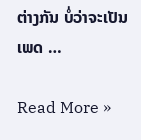ຕ່າງກັນ ບໍ່ວ່າຈະເປັນເພດ …

Read More »